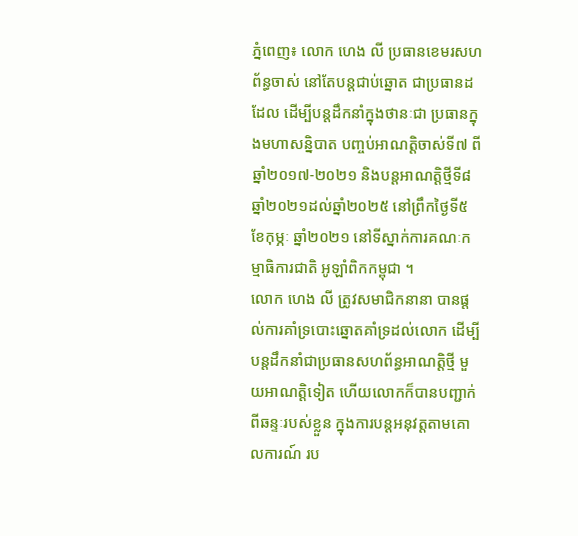ភ្នំពេញ៖ លោក ហេង លី ប្រធានខេមរសហព័ន្ធចាស់ នៅតែបន្តជាប់ឆ្នោត ជាប្រធានដដែល ដើម្បីបន្តដឹកនាំក្នុងថានៈជា ប្រធានក្នុងមហាសន្និបាត បញ្ចប់អាណត្តិចាស់ទី៧ ពីឆ្នាំ២០១៧-២០២១ និងបន្តអាណត្តិថ្មីទី៨ ឆ្នាំ២០២១ដល់ឆ្នាំ២០២៥ នៅព្រឹកថ្ងៃទី៥ ខែកុម្ភៈ ឆ្នាំ២០២១ នៅទីស្នាក់ការគណៈកម្មាធិការជាតិ អូឡាំពិកកម្ពុជា ។
លោក ហេង លី ត្រូវសមាជិកនានា បានផ្តល់ការគាំទ្របោះឆ្នោតគាំទ្រដល់លោក ដើម្បីបន្តដឹកនាំជាប្រធានសហព័ន្ធអាណត្តិថ្មី មួយអាណត្តិទៀត ហើយលោកក៏បានបញ្ជាក់ពីឆន្ទៈរបស់ខ្លួន ក្នុងការបន្តអនុវត្តតាមគោលការណ៍ រប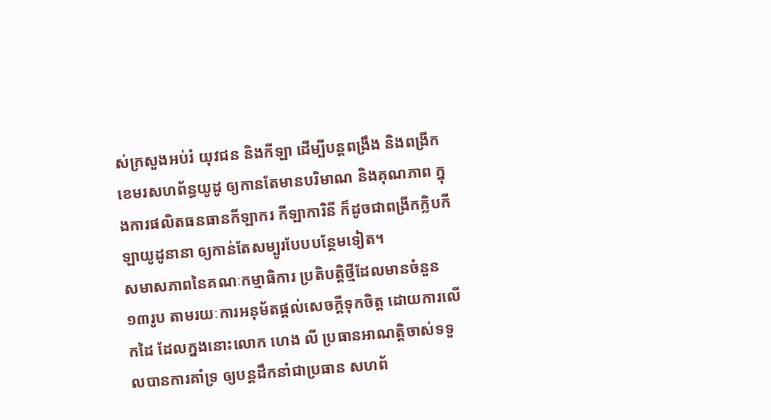ស់ក្រសួងអប់រំ យុវជន និងកីឡា ដើម្បីបន្តពង្រឹង និងពង្រីកខេមរសហព័ន្ធយូដូ ឲ្យកានតែមានបរិមាណ និងគុណភាព ក្នុងការផលិតធនធានកីឡាករ កីឡាការិនី ក៏ដូចជាពង្រីកក្លិបកីឡាយូដូនានា ឲ្យកាន់តែសម្បូរបែបបន្ថែមទៀត។
សមាសភាពនៃគណៈកម្មាធិការ ប្រតិបត្តិថ្មីដែលមានចំនួន១៣រូប តាមរយៈការអនុម័តផ្តល់សេចក្តីទុកចិត្ត ដោយការលើកដៃ ដែលក្នងនោះលោក ហេង លី ប្រធានអាណត្តិចាស់ទទួលបានការគាំទ្រ ឲ្យបន្តដឹកនាំជាប្រធាន សហព័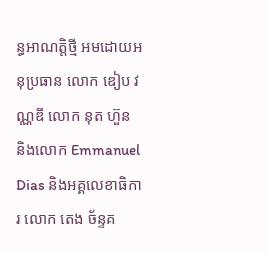ន្ធអាណត្តិថ្មី អមដោយអនុប្រធាន លោក ឌៀប វណ្ណឌី លោក នុត ហ៊ួន និងលោក Emmanuel Dias និងអគ្គលេខាធិការ លោក តេង ច័ន្ទគ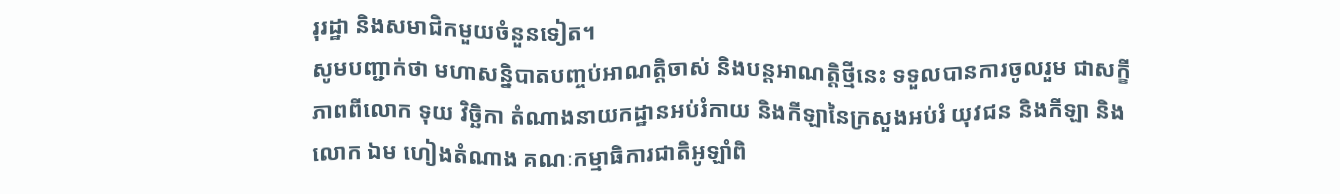រុរដ្ឋា និងសមាជិកមួយចំនួនទៀត។
សូមបញ្ជាក់ថា មហាសន្និបាតបញ្ចប់អាណត្តិចាស់ និងបន្តអាណត្តិថ្មីនេះ ទទួលបានការចូលរួម ជាសក្ខីភាពពីលោក ទុយ វិច្ឆិកា តំណាងនាយកដ្ឋានអប់រំកាយ និងកីឡានៃក្រសួងអប់រំ យុវជន និងកីឡា និងលោក ឯម ហៀងតំណាង គណៈកម្មាធិការជាតិអូឡាំពិ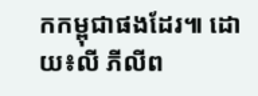កកម្ពុជាផងដែរ៕ ដោយ៖លី ភីលីព